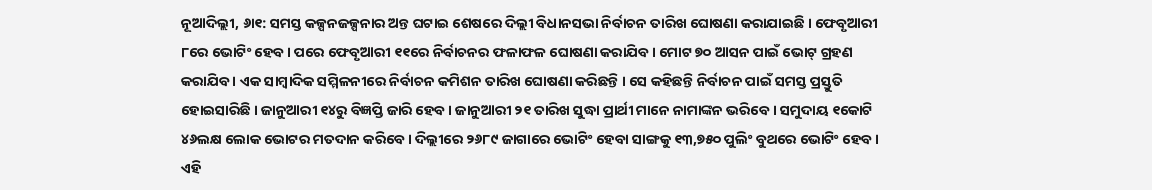ନୂଆଦିଲ୍ଲୀ, ୬ା୧: ସମସ୍ତ କଳ୍ପନଜଳ୍ପନାର ଅନ୍ତ ଘଟାଇ ଶେଷରେ ଦିଲ୍ଲୀ ବିଧାନସଭା ନିର୍ବାଚନ ତାରିଖ ଘୋଷଣା କରାଯାଇଛି । ଫେବୃଆରୀ ୮ରେ ଭୋଟିଂ ହେବ । ପରେ ଫେବୃଆରୀ ୧୧ରେ ନିର୍ବାଚନର ଫଳାଫଳ ଘୋଷଣା କରାଯିବ । ମୋଟ ୭୦ ଆସନ ପାଇଁ ଭୋଟ୍ ଗ୍ରହଣ କରାଯିବ । ଏକ ସାମ୍ବାଦିକ ସମ୍ମିଳନୀରେ ନିର୍ବାଚନ କମିଶନ ତାରିଖ ଘୋଷଣା କରିଛନ୍ତି । ସେ କହିଛନ୍ତି ନିର୍ବାଚନ ପାଇଁ ସମସ୍ତ ପ୍ରସ୍ତୁତି ହୋଇସାରିଛି । ଜାନୁଆରୀ ୧୪ରୁ ବିଜ୍ଞପ୍ତି ଜାରି ହେବ । ଜାନୁଆରୀ ୨୧ ତାରିଖ ସୁଦ୍ଧା ପ୍ରାର୍ଥୀ ମାନେ ନାମାଙ୍କନ ଭରିବେ । ସମୁଦାୟ ୧କୋଟି ୪୬ଲକ୍ଷ ଲୋକ ଭୋଟର ମତଦାନ କରିବେ । ଦିଲ୍ଲୀରେ ୨୬୮୯ ଜାଗାରେ ଭୋଟିଂ ହେବା ସାଙ୍ଗକୁ ୧୩,୭୫୦ ପୁଲିଂ ବୁଥରେ ଭୋଟିଂ ହେବ । ଏହି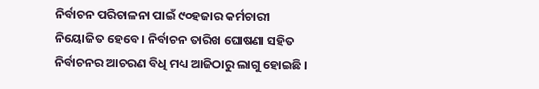ନିର୍ବାଚନ ପରିଚାଳନା ପାଇଁ ୯୦ହଜାର କର୍ମଚାରୀ ନିୟୋଜିତ ହେବେ । ନିର୍ବାଚନ ତାରିଖ ଘୋଷଣା ସହିତ ନିର୍ବାଚନର ଆଚରଣ ବିଧି ମଧ୍ୟ ଆଜିଠାରୁ ଲାଗୁ ହୋଇଛି ।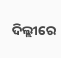ଦିଲ୍ଲୀରେ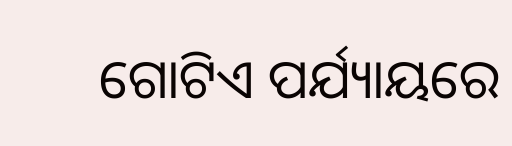ଗୋଟିଏ ପର୍ଯ୍ୟାୟରେ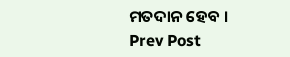ମତଦାନ ହେବ ।
Prev Post